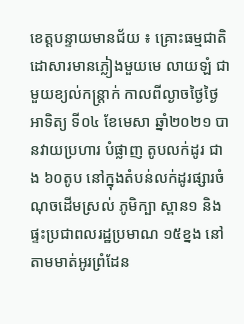ខេត្តបន្ទាយមានជ័យ ៖ គ្រោះធម្មជាតិ ដោសារមានភ្លៀងមួយមេ លាយឡំ ជាមួយខ្យល់កន្រ្តាក់ កាលពីល្ងាចថ្ងៃថ្ងៃអាទិត្យ ទី០៤ ខែមេសា ឆ្នាំ២០២១ បានវាយប្រហារ បំផ្លាញ តូបលក់ដូរ ជាង ៦០តូប នៅក្នុងតំបន់លក់ដូរផ្សារចំណុចដើមស្រល់ ភូមិក្បា ស្ពាន១ និងផ្ទះប្រជាពលរដ្ឋប្រមាណ ១៥ខ្នង នៅតាមមាត់អូរព្រំដែន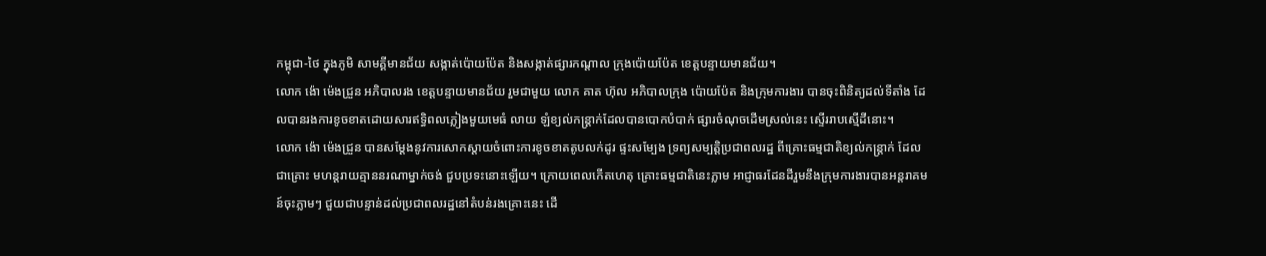កម្ពុជា-ថៃ ក្នុងភូមិ សាមគ្គីមានជ័យ សង្កាត់ប៉ោយប៉ែត និងសង្កាត់ផ្សារកណ្តាល ក្រុងប៉ោយប៉ែត ខេត្តបន្ទាយមានជ័យ។
លោក ង៉ោ ម៉េងជ្រួន អភិបាលរង ខេត្តបន្ទាយមានជ័យ រួមជាមួយ លោក គាត ហ៊ុល អភិបាលក្រុង ប៉ោយប៉ែត និងក្រុមការងារ បានចុះពិនិត្យដល់ទីតាំង ដែលបានរងការខូចខាតដោយសារឥទ្ធិពលភ្លៀងមួយមេធំ លាយ ឡំខ្យល់កន្រ្តាក់ដែលបានបោកបំបាក់ ផ្សារចំណុចដើមស្រល់នេះ ស្ទើររាបស្មើដីនោះ។
លោក ង៉ោ ម៉េងជ្រួន បានសម្ដែងនូវការសោកស្ដាយចំពោះការខូចខាតតូបលក់ដូរ ផ្ទះសម្បែង ទ្រព្យសម្បត្តិប្រជាពលរដ្ឋ ពីគ្រោះធម្មជាតិខ្យល់កន្រ្តាក់ ដែលជាគ្រោះ មហន្តរាយគ្មាននរណាម្នាក់ចង់ ជួបប្រទះនោះឡើយ។ ក្រោយពេលកើតហេតុ គ្រោះធម្មជាតិនេះភ្លាម អាជ្ញាធរដែនដីរួមនឹងក្រុមការងារបានអន្តរាគមន៍ចុះភ្លាមៗ ជួយជាបន្ទាន់ដល់ប្រជាពលរដ្ឋនៅតំបន់រងគ្រោះនេះ ដើ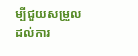ម្បីជួយសម្រួលដល់ការ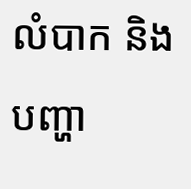លំបាក និងបញ្ហា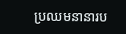ប្រឈមនានារប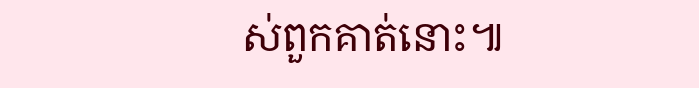ស់ពួកគាត់នោះ៕